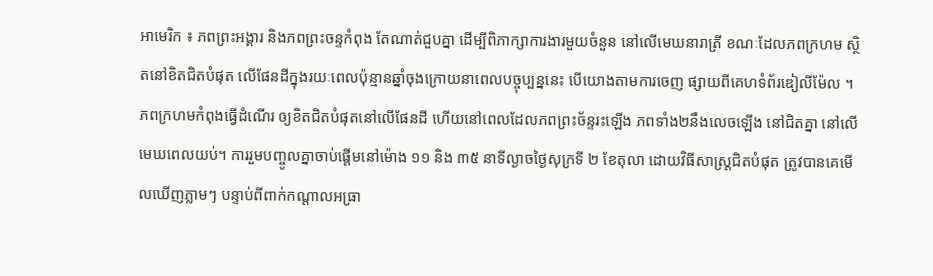អាមេរិក ៖ ភពព្រះអង្គារ និងភពព្រះចន្ទកំពុង តែណាត់ជួបគ្នា ដើម្បីពិភាក្សាការងារមួយចំនួន នៅលើមេឃនារាត្រី ខណៈដែលភពក្រហម ស្ថិតនៅខិតជិតបំផុត លើផែនដីក្នុងរយៈពេលប៉ុន្មានឆ្នាំចុងក្រោយនាពេលបច្ចុប្បន្ននេះ បើយោងតាមការចេញ ផ្សាយពីគេហទំព័រឌៀលីម៉ែល ។
ភពក្រហមកំពុងធ្វើដំណើរ ឲ្យខិតជិតបំផុតនៅលើផែនដី ហើយនៅពេលដែលភពព្រះច័ន្ទរះឡើង ភពទាំង២នឹងលេចឡើង នៅជិតគ្នា នៅលើមេឃពេលយប់។ ការរួមបញ្ចូលគ្នាចាប់ផ្តើមនៅម៉ោង ១១ និង ៣៥ នាទីល្ងាចថ្ងៃសុក្រទី ២ ខែតុលា ដោយវិធីសាស្រ្តជិតបំផុត ត្រូវបានគេមើលឃើញភ្លាមៗ បន្ទាប់ពីពាក់កណ្តាលអធ្រា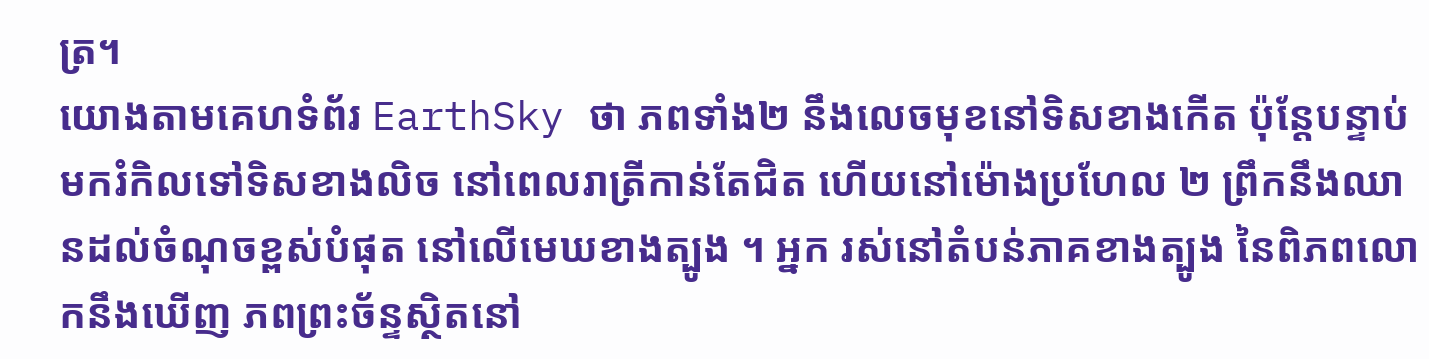ត្រ។
យោងតាមគេហទំព័រ EarthSky ថា ភពទាំង២ នឹងលេចមុខនៅទិសខាងកើត ប៉ុន្តែបន្ទាប់មករំកិលទៅទិសខាងលិច នៅពេលរាត្រីកាន់តែជិត ហើយនៅម៉ោងប្រហែល ២ ព្រឹកនឹងឈានដល់ចំណុចខ្ពស់បំផុត នៅលើមេឃខាងត្បូង ។ អ្នក រស់នៅតំបន់ភាគខាងត្បូង នៃពិភពលោកនឹងឃើញ ភពព្រះច័ន្ទស្ថិតនៅ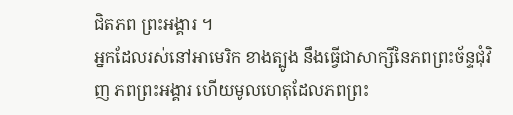ជិតភព ព្រះអង្គារ ។
អ្នកដែលរស់នៅអាមេរិក ខាងត្បូង នឹងធ្វើជាសាក្សីនៃភពព្រះច័ន្ទជុំវិញ ភពព្រះអង្គារ ហើយមូលហេតុដែលភពព្រះ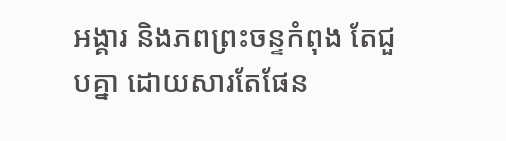អង្គារ និងភពព្រះចន្ទកំពុង តែជួបគ្នា ដោយសារតែផែន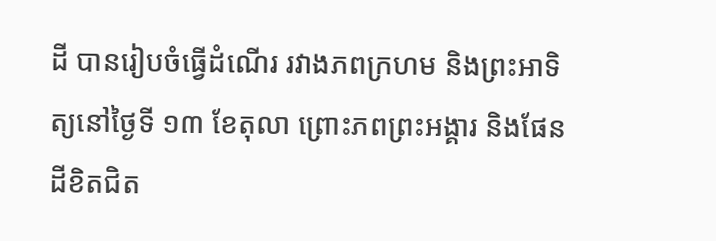ដី បានរៀបចំធ្វើដំណើរ រវាងភពក្រហម និងព្រះអាទិត្យនៅថ្ងៃទី ១៣ ខែតុលា ព្រោះភពព្រះអង្គារ និងផែនដីខិតជិត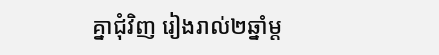គ្នាជុំវិញ រៀងរាល់២ឆ្នាំម្ត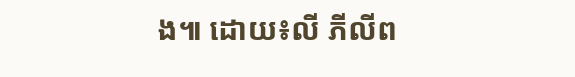ង៕ ដោយ៖លី ភីលីព